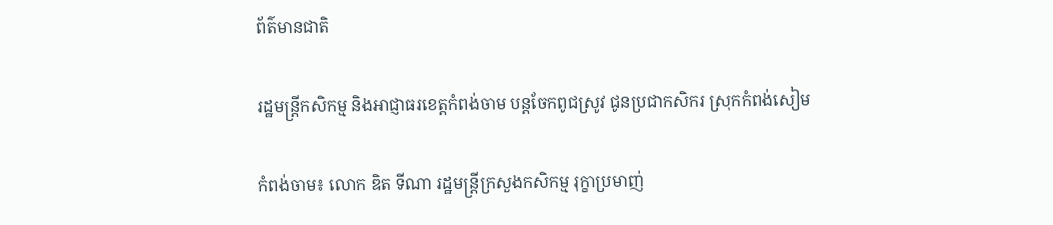ព័ត៌មានជាតិ

រដ្ឋមន្ត្រីកសិកម្ម និងអាជ្ញាធរខេត្តកំពង់ចាម បន្តចែកពូជស្រូវ ជូនប្រជាកសិករ ស្រុកកំពង់សៀម

កំពង់ចាម៖ លោក ឌិត ទីណា រដ្ឋមន្រ្តីក្រសួងកសិកម្ម រុក្ខាប្រមាញ់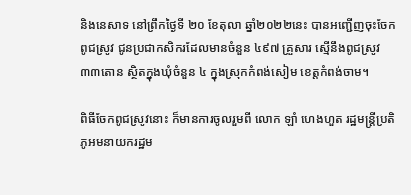និងនេសាទ នៅព្រឹកថ្ងៃទី ២០ ខែតុលា ឆ្នាំ២០២២នេះ បានអញ្ជើញចុះចែកពូជស្រូវ ជូនប្រជាកសិករដែលមានចំនួន ៤៩៧ គ្រួសារ ស្មើនឹងពូជស្រូវ ៣៣តោន ស្ថិតក្នុងឃុំចំនួន ៤ ក្នុងស្រុកកំពង់សៀម ខេត្តកំពង់ចាម។

ពិធីចែកពូជស្រូវនោះ ក៏មានការចូលរួមពី លោក ឡាំ ហេងហួត រដ្ឋមន្ត្រីប្រតិភូអមនាយករដ្ឋម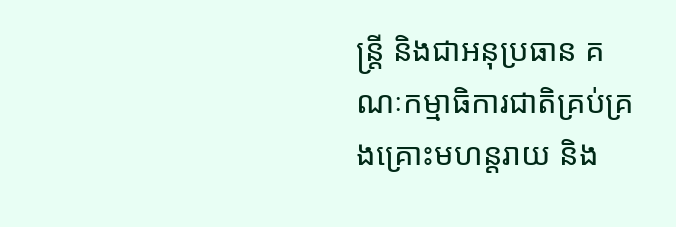ន្ត្រី និងជាអនុប្រធាន គណៈកម្មាធិការជាតិគ្រប់គ្រងគ្រោះមហន្តរាយ និង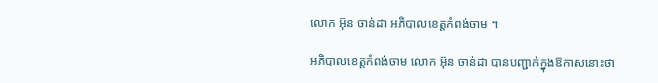លោក អ៊ុន ចាន់ដា អភិបាលខេត្តកំពង់ចាម ។

អភិបាលខេត្តកំពង់ចាម លោក អ៊ុន ចាន់ដា បានបញ្ជាក់ក្នុងឱកាសនោះថា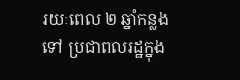រយៈពេល ២ ឆ្នាំកន្លងទៅ ប្រជាពលរដ្ឋក្នុង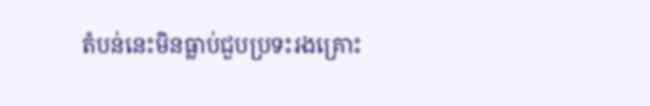តំបន់នេះមិនធ្លាប់ជួបប្រទះរងគ្រោះ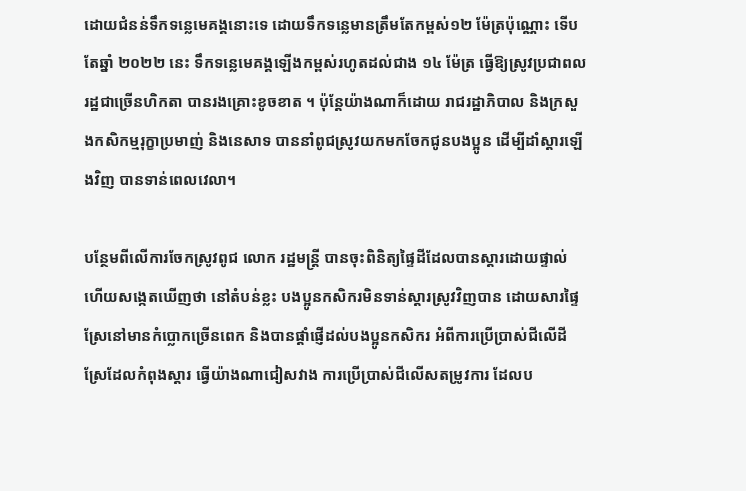ដោយជំនន់ទឹកទន្លេមេគង្គនោះទេ ដោយទឹកទន្លេមានត្រឹមតែកម្ពស់១២ ម៉ែត្រប៉ុណ្ណោះ ទើបតែឆ្នាំ ២០២២ នេះ ទឹកទន្លេមេគង្គឡើងកម្ពស់រហូតដល់ជាង ១៤ ម៉ែត្រ ធ្វើឱ្យស្រូវប្រជាពលរដ្ឋជាច្រើនហិកតា បានរងគ្រោះខូចខាត ។ ប៉ុន្តែយ៉ាងណាក៏ដោយ រាជរដ្ឋាភិបាល និងក្រសួងកសិកម្មរុក្ខាប្រមាញ់ និងនេសាទ បាននាំពូជស្រូវយកមកចែកជូនបងប្អូន ដើម្បីដាំស្ដារឡើងវិញ បានទាន់ពេលវេលា។

បន្ថែមពីលើការចែកស្រូវពូជ លោក រដ្ឋមន្ត្រី បានចុះពិនិត្យផ្ទៃដីដែលបានស្ដារដោយផ្ទាល់ ហើយសង្កេតឃើញថា នៅតំបន់ខ្លះ បងប្អូនកសិករមិនទាន់ស្ដារស្រូវវិញបាន ដោយសារផ្ទៃស្រែនៅមានកំប្លោកច្រើនពេក និងបានផ្ដាំផ្ញើដល់បងប្អូនកសិករ អំពីការប្រើប្រាស់ជីលើដីស្រែដែលកំពុងស្ដារ ធ្វើយ៉ាងណាជៀសវាង ការប្រើប្រាស់ជីលើសតម្រូវការ ដែលប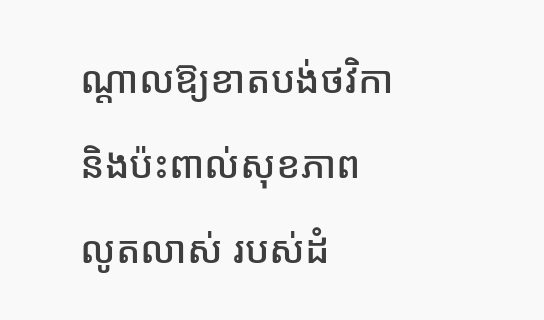ណ្ដាលឱ្យខាតបង់ថវិកា និងប៉ះពាល់សុខភាពលូតលាស់ របស់ដំ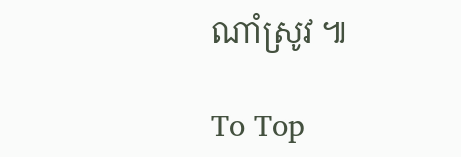ណាំស្រូវ ៕

To Top